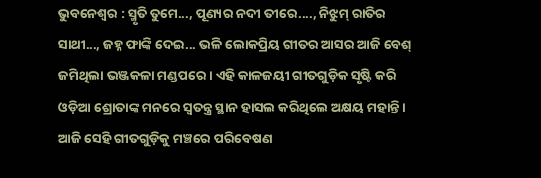ଭୁବନେଶ୍ୱର : ସ୍ମୃତି ତୁମେ..., ପୂଣ୍ୟର ନଦୀ ତୀରେ...., ନିଝୁମ୍ ରାତିର ସାଥୀ..., ଜହ୍ନ ଫାଙ୍କି ଦେଇ... ଭଳି ଲୋକପ୍ରିୟ ଗୀତର ଆସର ଆଜି ବେଶ୍ ଜମିଥିଲା ଭଞ୍ଜକଳା ମଣ୍ଡପରେ। ଏହି କାଳଜୟୀ ଗୀତଗୁଡ଼ିକ ସୃଷ୍ଟି କରି ଓଡ଼ିଆ ଶ୍ରୋତାଙ୍କ ମନରେ ସ୍ୱତନ୍ତ୍ର ସ୍ଥାନ ହାସଲ କରିଥିଲେ ଅକ୍ଷୟ ମହାନ୍ତି। ଆଜି ସେହି ଗୀତଗୁଡ଼ିକୁ ମଞ୍ଚରେ ପରିବେଷଣ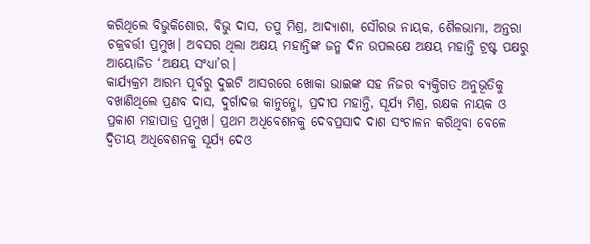କରିଥିଲେ ବିଭୁକିଶୋର, ବିଭୁ ଦାସ, ତପୁ ମିଶ୍ର, ଆଦ୍ୟାଶା, ସୌରଭ ନାୟକ, ଶୈଳଭାମା, ଅନ୍ତରା ଚକ୍ରବର୍ତ୍ତୀ ପ୍ରମୁଖ। ଅବସର ଥିଲା ଅକ୍ଷୟ ମହାନ୍ତିଙ୍କ ଜନ୍ମ ଦିନ ଉପଲକ୍ଷେ ଅକ୍ଷୟ ମହାନ୍ତି ଟ୍ରଷ୍ଟ ପକ୍ଷରୁ ଆୟୋଜିତ ‘ଅକ୍ଷୟ ସଂଧ୍ୟା’ର।
କାର୍ଯ୍ୟକ୍ରମ ଆରମ୍ଭ ପୂର୍ବରୁ ଦୁଇଟି ଆସରରେ ଖୋକା ଭାଇଙ୍କ ସହ ନିଜର ବ୍ୟକ୍ତିଗତ ଅନୁଭୂତିକୁ ବଖାଣିଥିଲେ ପ୍ରଣବ ଦାସ, ଦୁର୍ଗାଦତ୍ତ କାନୁନ୍ଗୋ, ପ୍ରଦୀପ ମହାନ୍ତି, ସୂର୍ଯ୍ୟ ମିଶ୍ର, ରକ୍ଷକ ନାୟକ ଓ ପ୍ରକାଶ ମହାପାତ୍ର ପ୍ରମୁଖ। ପ୍ରଥମ ଅଧିବେଶନକୁ ଦେବପ୍ରସାଦ ଦାଶ ସଂଚାଳନ କରିଥିବା ବେଳେ ଦ୍ୱିତୀୟ ଅଧିବେଶନକୁ ସୂର୍ଯ୍ୟ ଦେଓ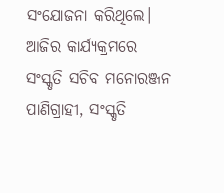ସଂଯୋଜନା କରିଥିଲେ। ଆଜିର କାର୍ଯ୍ୟକ୍ରମରେ ସଂସ୍କୃତି ସଚିବ ମନୋରଞ୍ଜନ ପାଣିଗ୍ରାହୀ, ସଂସ୍କୃତି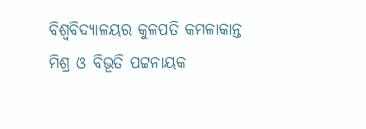ବିଶ୍ୱବିଦ୍ୟାଳୟର କୁଳପତି କମଳାକାନ୍ତ ମିଶ୍ର ଓ ବିଭୂତି ପଟ୍ଟନାୟକ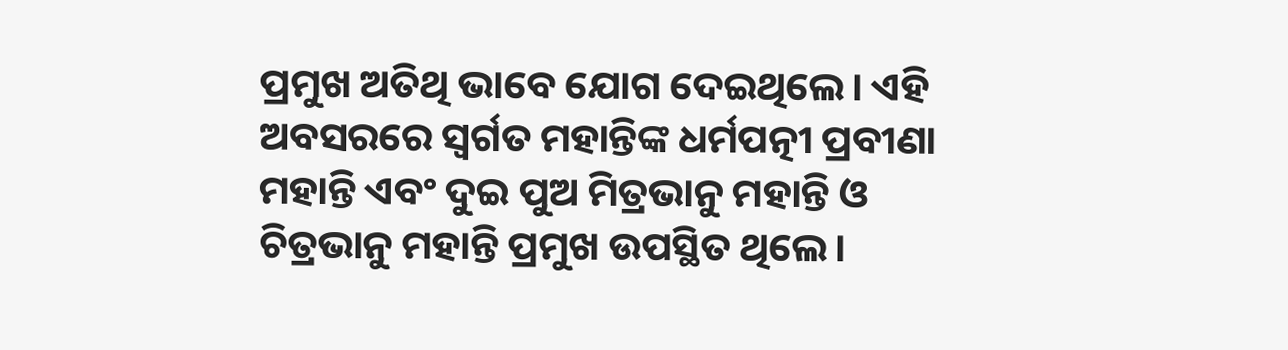ପ୍ରମୁଖ ଅତିଥି ଭାବେ ଯୋଗ ଦେଇଥିଲେ। ଏହି ଅବସରରେ ସ୍ୱର୍ଗତ ମହାନ୍ତିଙ୍କ ଧର୍ମପତ୍ନୀ ପ୍ରବୀଣା ମହାନ୍ତି ଏବଂ ଦୁଇ ପୁଅ ମିତ୍ରଭାନୁ ମହାନ୍ତି ଓ ଚିତ୍ରଭାନୁ ମହାନ୍ତି ପ୍ରମୁଖ ଉପସ୍ଥିତ ଥିଲେ।